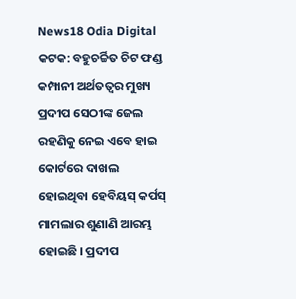News18 Odia Digital
କଟକ: ବହୁଚର୍ଚ୍ଚିତ ଚିଟ ଫଣ୍ଡ କମ୍ପାନୀ ଅର୍ଥତତ୍ବର ମୁଖ୍ୟ ପ୍ରଦୀପ ସେଠୀଙ୍କ ଜେଲ ରହଣିକୁ ନେଇ ଏବେ ହାଇ କୋର୍ଟରେ ଦାଖଲ ହୋଇଥିବା ହେବିୟସ୍ କର୍ପସ୍ ମାମଲାର ଶୁଣାଣି ଆରମ୍ଭ ହୋଇଛି । ପ୍ରଦୀପ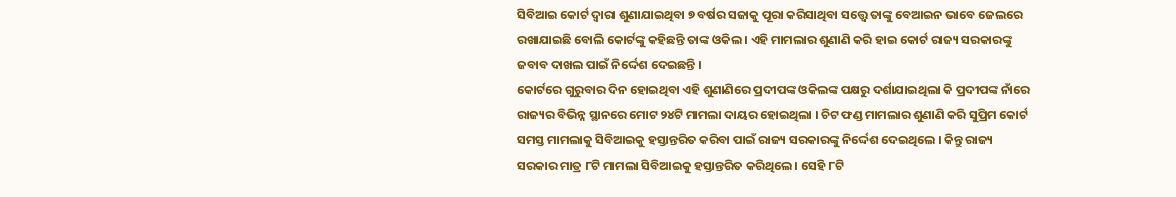ସିବିଆଇ କୋର୍ଟ ଦ୍ବାରା ଶୁଣାଯାଇଥିବା ୭ ବର୍ଷର ସଜାକୁ ପୂରା କରିସାଥିବା ସତ୍ତ୍ୱେ ତାଙ୍କୁ ବେଆଇନ ଭାବେ ଜେଲରେ ରଖାଯାଇଛି ବୋଲି କୋର୍ଟଙ୍କୁ କହିଛନ୍ତି ତାଙ୍କ ଓକିଲ । ଏହି ମାମଲାର ଶୁଣାଣି କରି ହାଇ କୋର୍ଟ ରାଜ୍ୟ ସରକାରଙ୍କୁ ଜବାବ ଦାଖଲ ପାଇଁ ନିର୍ଦ୍ଦେଶ ଦେଇଛନ୍ତି ।
କୋର୍ଟରେ ଗୁରୁବାର ଦିନ ହୋଇଥିବା ଏହି ଶୁଣାଣିରେ ପ୍ରଦୀପଙ୍କ ଓକିଲଙ୍କ ପକ୍ଷରୁ ଦର୍ଶାଯାଇଥିଲା କି ପ୍ରଦୀପଙ୍କ ନାଁରେ ରାଜ୍ୟର ବିଭିନ୍ନ ସ୍ଥାନରେ ମୋଟ ୨୪ଟି ମାମଲା ଦାୟର ହୋଇଥିଲା । ଚିଟ ଫଣ୍ଡ ମାମଲାର ଶୁଣାଣି କରି ସୁପ୍ରିମ କୋର୍ଟ ସମସ୍ତ ମାମଲାକୁ ସିବିଆଇକୁ ହସ୍ତାନ୍ତରିତ କରିବା ପାଇଁ ରାଜ୍ୟ ସରକାରଙ୍କୁ ନିର୍ଦ୍ଦେଶ ଦେଇଥିଲେ । କିନ୍ତୁ ରାଜ୍ୟ ସରକାର ମାତ୍ର ୮ଟି ମାମଲା ସିବିଆଇକୁ ହସ୍ତାନ୍ତରିତ କରିଥିଲେ । ସେହି ୮ଟି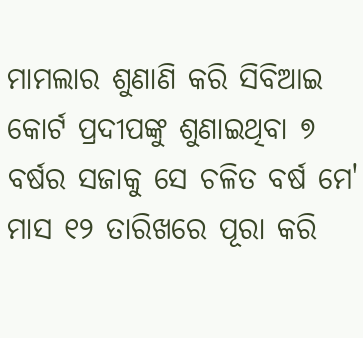ମାମଲାର ଶୁଣାଣି କରି ସିବିଆଇ କୋର୍ଟ ପ୍ରଦୀପଙ୍କୁ ଶୁଣାଇଥିବା ୭ ବର୍ଷର ସଜାକୁ ସେ ଚଳିତ ବର୍ଷ ମେ' ମାସ ୧୨ ତାରିଖରେ ପୂରା କରି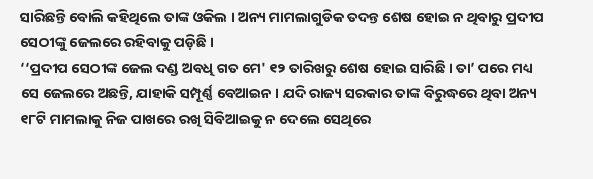ସାରିଛନ୍ତି ବୋଲି କହିଥିଲେ ତାଙ୍କ ଓକିଲ । ଅନ୍ୟ ମାମଲାଗୁଡିକ ତଦନ୍ତ ଶେଷ ହୋଇ ନ ଥିବାରୁ ପ୍ରଦୀପ ସେଠୀଙ୍କୁ ଜେଲରେ ରହିବାକୁ ପଡ଼ିଛି ।
‘‘ପ୍ରଦୀପ ସେଠୀଙ୍କ ଜେଲ ଦଣ୍ଡ ଅବଧି ଗତ ମେ' ୧୨ ତାରିଖରୁ ଶେଷ ହୋଇ ସାରିଛି । ତା’ ପରେ ମଧ୍ୟ ସେ ଜେଲରେ ଅଛନ୍ତି, ଯାହାକି ସମ୍ପୂର୍ଣ୍ଣ ବେଆଇନ । ଯଦି ରାଜ୍ୟ ସରକାର ତାଙ୍କ ବିରୁଦ୍ଧରେ ଥିବା ଅନ୍ୟ ୧୮ଟି ମାମଲାକୁ ନିଜ ପାଖରେ ରଖି ସିବିଆଇକୁ ନ ଦେଲେ ସେଥିରେ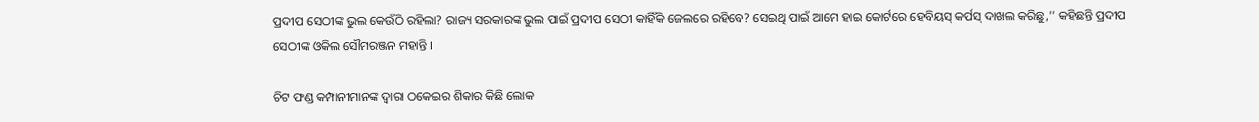ପ୍ରଦୀପ ସେଠୀଙ୍କ ଭୁଲ କେଉଁଠି ରହିଲା? ରାଜ୍ୟ ସରକାରଙ୍କ ଭୁଲ ପାଇଁ ପ୍ରଦୀପ ସେଠୀ କାହିଁକି ଜେଲରେ ରହିବେ? ସେଇଥି ପାଇଁ ଆମେ ହାଇ କୋର୍ଟରେ ହେବିୟସ୍ କର୍ପସ୍ ଦାଖଲ କରିଛୁ,’’ କହିଛନ୍ତି ପ୍ରଦୀପ ସେଠୀଙ୍କ ଓକିଲ ସୌମରଞ୍ଜନ ମହାନ୍ତି ।

ଚିଟ ଫଣ୍ଡ କମ୍ପାନୀମାନଙ୍କ ଦ୍ୱାରା ଠକେଇର ଶିକାର କିଛି ଲୋକ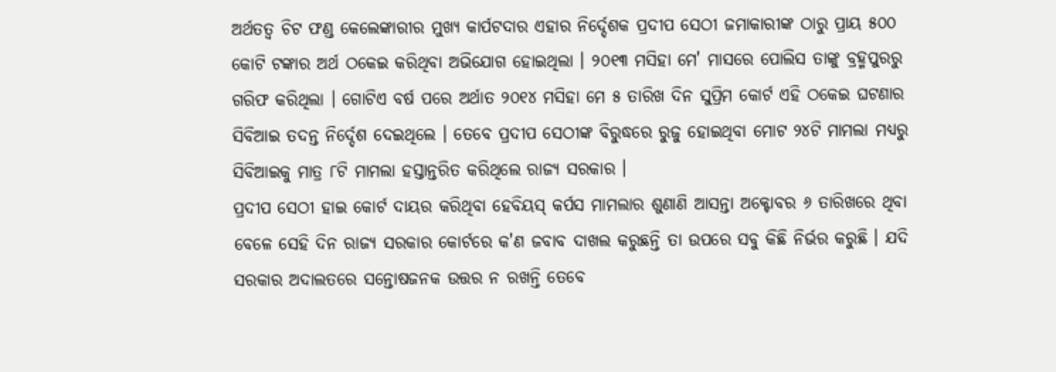ଅର୍ଥତତ୍ବ ଚିଟ ଫଣ୍ଡ କେଲେଙ୍କାରୀର ମୁଖ୍ୟ କାର୍ପଟଦାର ଏହାର ନିର୍ଦ୍ଦେଶକ ପ୍ରଦୀପ ସେଠୀ ଜମାକାରୀଙ୍କ ଠାରୁ ପ୍ରାୟ ୫୦୦ କୋଟି ଟଙ୍କାର ଅର୍ଥ ଠକେଇ କରିଥିବା ଅଭିଯୋଗ ହୋଇଥିଲା । ୨୦୧୩ ମସିହା ମେ' ମାସରେ ପୋଲିସ ତାଙ୍କୁ ବ୍ରହ୍ମପୁରରୁ ଗରିଫ କରିଥିଲା । ଗୋଟିଏ ବର୍ଷ ପରେ ଅର୍ଥାତ ୨୦୧୪ ମସିହା ମେ ୫ ତାରିଖ ଦିନ ସୁପ୍ରିମ କୋର୍ଟ ଏହି ଠକେଇ ଘଟଣାର ସିବିଆଇ ତଦନ୍ତ ନିର୍ଦ୍ଦେଶ ଦେଇଥିଲେ । ତେବେ ପ୍ରଦୀପ ସେଠୀଙ୍କ ବିରୁଦ୍ଧରେ ରୁଜୁ ହୋଇଥିବା ମୋଟ ୨୪ଟି ମାମଲା ମଧ୍ୟରୁ ସିବିଆଇକୁ ମାତ୍ର ୮ଟି ମାମଲା ହସ୍ତାନ୍ତରିତ କରିଥିଲେ ରାଜ୍ୟ ସରକାର ।
ପ୍ରଦୀପ ସେଠୀ ହାଇ କୋର୍ଟ ଦାୟର କରିଥିବା ହେବିୟସ୍ କର୍ପସ ମାମଲାର ଶୁଣାଣି ଆସନ୍ତା ଅକ୍ଟୋବର ୬ ତାରିଖରେ ଥିବା ବେଳେ ସେହି ଦିନ ରାଜ୍ୟ ସରକାର କୋର୍ଟରେ କ'ଣ ଜବାବ ଦାଖଲ କରୁଛନ୍ତି ତା ଉପରେ ସବୁ କିଛି ନିର୍ଭର କରୁଛି । ଯଦି ସରକାର ଅଦାଲତରେ ସନ୍ତୋଷଜନକ ଉତ୍ତର ନ ରଖନ୍ତି ତେବେ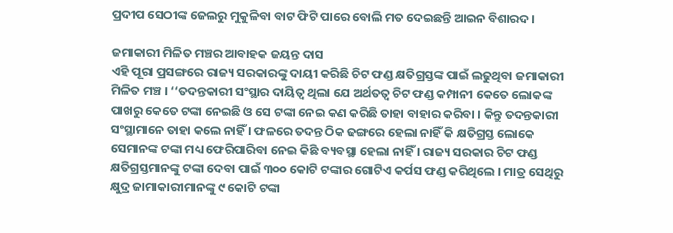ପ୍ରଦୀପ ସେଠୀଙ୍କ ଜେଲରୁ ମୁକୁଳିବା ବାଟ ଫିଟି ପାରେ ବୋଲି ମତ ଦେଇଛନ୍ତି ଆଇନ ବିଶାରଦ ।

ଜମାକାରୀ ମିଳିତ ମଞ୍ଚର ଆବାହକ ଜୟନ୍ତ ଦାସ
ଏହି ପୂରା ପ୍ରସଙ୍ଗରେ ରାଜ୍ୟ ସରକାରଙ୍କୁ ଦାୟୀ କରିଛି ଚିଟ ଫଣ୍ଡ କ୍ଷତିଗ୍ରସ୍ତଙ୍କ ପାଇଁ ଲଢୁଥିବା ଜମାକାରୀ ମିଳିତ ମଞ୍ଚ । ‘‘ତଦନ୍ତକାରୀ ସଂସ୍ଥାର ଦାୟିତ୍ବ ଥିଲା ଯେ ଅର୍ଥତତ୍ବ ଚିଟ ଫଣ୍ଡ କମ୍ପାନୀ କେତେ ଲୋକଙ୍କ ପାଖରୁ କେତେ ଟଙ୍କା ନେଇଛି ଓ ସେ ଟଙ୍କା ନେଇ କଣ କରିଛି ତାହା ବାହାର କରିବା । କିନ୍ତୁ ତଦନ୍ତକାରୀ ସଂସ୍ଥାମାନେ ତାହା କଲେ ନାହିଁ । ଫଳରେ ତଦନ୍ତ ଠିକ ଢଙ୍ଗରେ ହେଲା ନାହିଁ କି କ୍ଷତିଗ୍ରସ୍ତ ଲୋକେ ସେମାନଙ୍କ ଟଙ୍କା ମଧ୍ୟ ଫେରିପାରିବା ନେଇ କିଛି ବ୍ୟବସ୍ଥା ହେଲା ନାହିଁ । ରାଜ୍ୟ ସରକାର ଚିଟ ଫଣ୍ଡ କ୍ଷତିଗ୍ରସ୍ତମାନଙ୍କୁ ଟଙ୍କା ଦେବା ପାଇଁ ୩୦୦ କୋଟି ଟଙ୍କାର ଗୋଟିଏ କର୍ପସ ଫଣ୍ଡ କରିଥିଲେ । ମାତ୍ର ସେଥିରୁ କ୍ଷୁଦ୍ର ଜାମାକାରୀମାନଙ୍କୁ ୯ କୋଟି ଟଙ୍କା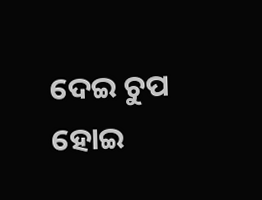ଦେଇ ଚୁପ ହୋଇ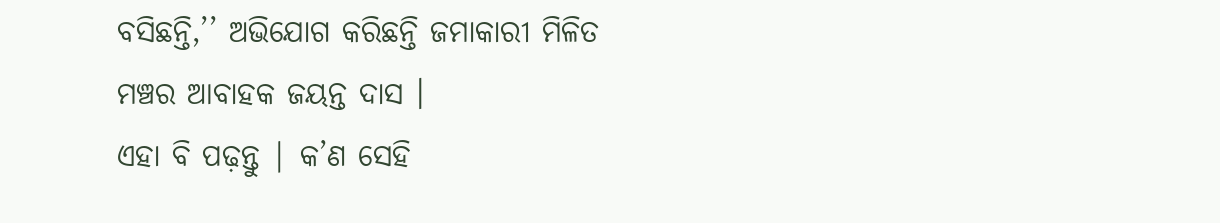ବସିଛନ୍ତି,’’ ଅଭିଯୋଗ କରିଛନ୍ତି ଜମାକାରୀ ମିଳିତ ମଞ୍ଚର ଆବାହକ ଜୟନ୍ତ ଦାସ ।
ଏହା ବି ପଢ଼ନ୍ତୁ | କ’ଣ ସେହି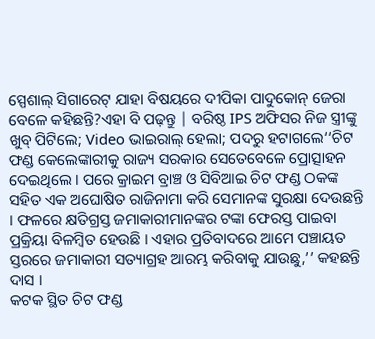ସ୍ପେଶାଲ୍ ସିଗାରେଟ୍ ଯାହା ବିଷୟରେ ଦୀପିକା ପାଦୁକୋନ୍ ଜେରା ବେଳେ କହିଛନ୍ତି?ଏହା ବି ପଢ଼ନ୍ତୁ | ବରିଷ୍ଠ IPS ଅଫିସର ନିଜ ସ୍ତ୍ରୀଙ୍କୁ ଖୁବ୍ ପିଟିଲେ; Video ଭାଇରାଲ୍ ହେଲା; ପଦରୁ ହଟାଗଲେ‘‘ଚିଟ ଫଣ୍ଡ କେଲେଙ୍କାରୀକୁ ରାଜ୍ୟ ସରକାର ସେତେବେଳେ ପ୍ରୋତ୍ସାହନ ଦେଇଥିଲେ । ପରେ କ୍ରାଇମ ବ୍ରାଞ୍ଚ ଓ ସିବିଆଇ ଚିଟ ଫଣ୍ଡ ଠକଙ୍କ ସହିତ ଏକ ଅଘୋଷିତ ରାଜିନାମା କରି ସେମାନଙ୍କ ସୁରକ୍ଷା ଦେଉଛନ୍ତି । ଫଳରେ କ୍ଷତିଗ୍ରସ୍ତ ଜମାକାରୀମାନଙ୍କର ଟଙ୍କା ଫେରସ୍ତ ପାଇବା ପ୍ରକ୍ରିୟା ବିଳମ୍ବିତ ହେଉଛି । ଏହାର ପ୍ରତିବାଦରେ ଆମେ ପଞ୍ଚାୟତ ସ୍ତରରେ ଜମାକାରୀ ସତ୍ୟାଗ୍ରହ ଆରମ୍ଭ କରିବାକୁ ଯାଉଛୁ,’’ କହଛନ୍ତି ଦାସ ।
କଟକ ସ୍ଥିତ ଚିଟ ଫଣ୍ଡ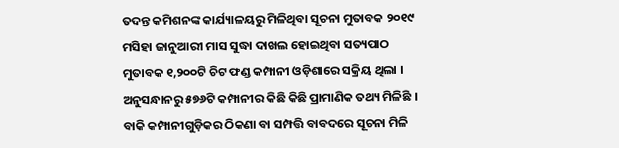ତଦନ୍ତ କମିଶନଙ୍କ କାର୍ଯ୍ୟାଳୟରୁ ମିଳିଥିବା ସୂଚନା ମୁତାବକ ୨୦୧୯ ମସିହା ଜାନୁଆରୀ ମାସ ସୁଦ୍ଧା ଦାଖଲ ହୋଇଥିବା ସତ୍ୟପାଠ ମୁତାବକ ୧,୨୦୦ଟି ଚିଟ ଫଣ୍ଡ କମ୍ପାନୀ ଓଡ଼ିଶାରେ ସକ୍ରିୟ ଥିଲା । ଅନୁସନ୍ଧାନରୁ ୫୭୬ଟି କମ୍ପାନୀର କିଛି କିଛି ପ୍ରାମାଣିକ ତଥ୍ୟ ମିଳିଛି । ବାକି କମ୍ପାନୀଗୁଡ଼ିକର ଠିକଣା ବା ସମ୍ପତ୍ତି ବାବଦରେ ସୂଚନା ମିଳି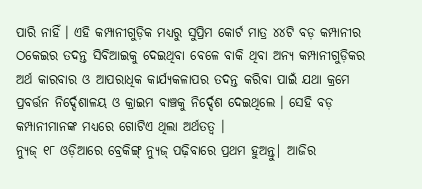ପାରି ନାହିଁ । ଏହି କମ୍ପାନୀଗୁଡ଼ିକ ମଧ୍ୟରୁ ସୁପ୍ରିମ କୋର୍ଟ ମାତ୍ର ୪୪ଟି ବଡ଼ କମ୍ପାନୀର ଠକେଇର ତଦନ୍ତ ସିବିଆଇକୁ ଦେଇଥିବା ବେଳେ ବାକି ଥିବା ଅନ୍ୟ କମ୍ପାନୀଗୁଡ଼ିକର ଅର୍ଥ କାରବାର ଓ ଆପରାଧିକ କାର୍ଯ୍ୟକଳାପର ତଦନ୍ତ କରିବା ପାଇଁ ଯଥା କ୍ରମେ ପ୍ରବର୍ତ୍ତନ ନିର୍ଦ୍ଦେଶାଳୟ ଓ କ୍ରାଇମ ବାଞ୍ଚକୁ ନିର୍ଦ୍ଦେଶ ଦେଇଥିଲେ । ସେହି ବଡ଼ କମ୍ପାନୀମାନଙ୍କ ମଧ୍ୟରେ ଗୋଟିଏ ଥିଲା ଅର୍ଥତତ୍ବ ।
ନ୍ୟୁଜ୍ ୧୮ ଓଡ଼ିଆରେ ବ୍ରେକିଙ୍ଗ୍ ନ୍ୟୁଜ୍ ପଢ଼ିବାରେ ପ୍ରଥମ ହୁଅନ୍ତୁ| ଆଜିର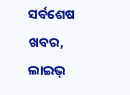ସର୍ବଶେଷ ଖବର, ଲାଇଭ୍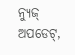ନ୍ୟୁଜ୍ ଅପଡେଟ୍,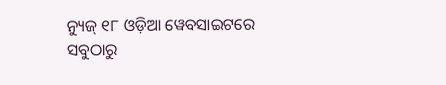ନ୍ୟୁଜ୍ ୧୮ ଓଡ଼ିଆ ୱେବସାଇଟରେ ସବୁଠାରୁ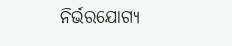ନିର୍ଭରଯୋଗ୍ୟ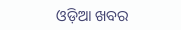ଓଡ଼ିଆ ଖବର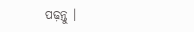ପଢ଼ନ୍ତୁ ।